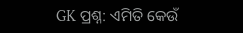GK ପ୍ରଶ୍ନ: ଏମିତି କେଉଁ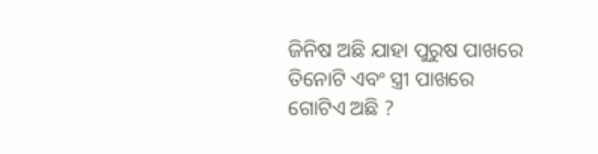ଜିନିଷ ଅଛି ଯାହା ପୁରୁଷ ପାଖରେ ତିନୋଟି ଏବଂ ସ୍ତ୍ରୀ ପାଖରେ ଗୋଟିଏ ଅଛି ?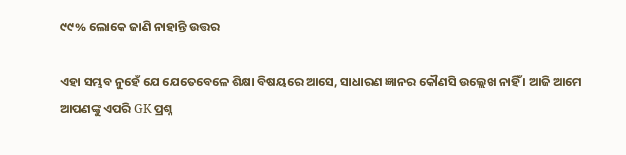୯୯% ଲୋକେ ଜାଣି ନାହାନ୍ତି ଉତ୍ତର

ଏହା ସମ୍ଭବ ନୁହେଁ ଯେ ଯେତେବେଳେ ଶିକ୍ଷା ବିଷୟରେ ଆସେ, ସାଧାରଣ ଜ୍ଞାନର କୌଣସି ଉଲ୍ଲେଖ ନାହିଁ । ଆଜି ଆମେ ଆପଣଙ୍କୁ ଏପରି GK ପ୍ରଶ୍ନ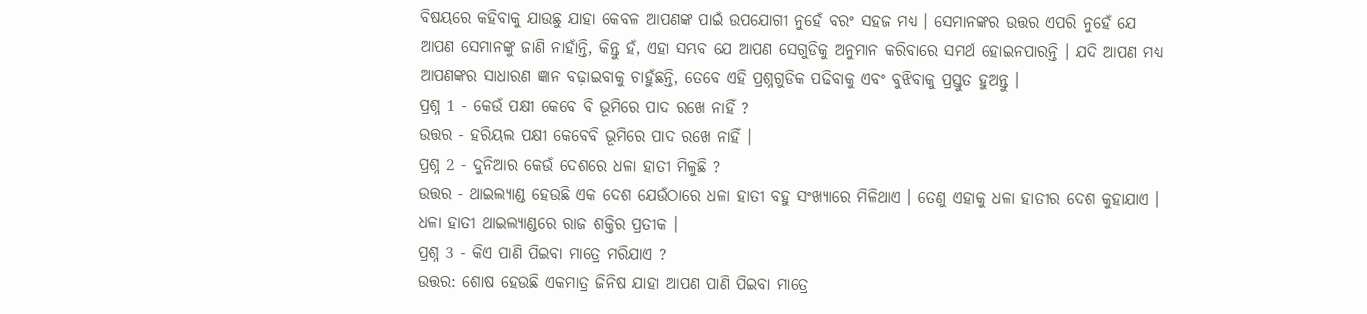ବିଷୟରେ କହିବାକୁ ଯାଉଛୁ ଯାହା କେବଳ ଆପଣଙ୍କ ପାଇଁ ଉପଯୋଗୀ ନୁହେଁ ବରଂ ସହଜ ମଧ୍ୟ । ସେମାନଙ୍କର ଉତ୍ତର ଏପରି ନୁହେଁ ଯେ ଆପଣ ସେମାନଙ୍କୁ ଜାଣି ନାହାଁନ୍ତି, କିନ୍ତୁ ହଁ, ଏହା ସମ୍ଭବ ଯେ ଆପଣ ସେଗୁଡିକୁ ଅନୁମାନ କରିବାରେ ସମର୍ଥ ହୋଇନପାରନ୍ତି । ଯଦି ଆପଣ ମଧ୍ୟ ଆପଣଙ୍କର ସାଧାରଣ ଜ୍ଞାନ ବଢ଼ାଇବାକୁ ଚାହୁଁଛନ୍ତି, ତେବେ ଏହି ପ୍ରଶ୍ନଗୁଡିକ ପଢିବାକୁ ଏବଂ ବୁଝିବାକୁ ପ୍ରସ୍ତୁତ ହୁଅନ୍ତୁ ।
ପ୍ରଶ୍ନ 1 - କେଉଁ ପକ୍ଷୀ କେବେ ବି ଭୂମିରେ ପାଦ ରଖେ ନାହିଁ ?
ଉତ୍ତର - ହରିୟଲ ପକ୍ଷୀ କେବେବି ଭୂମିରେ ପାଦ ରଖେ ନାହିଁ ।
ପ୍ରଶ୍ନ 2 - ଦୁନିଆର କେଉଁ ଦେଶରେ ଧଳା ହାତୀ ମିଳୁଛି ?
ଉତ୍ତର - ଥାଇଲ୍ୟାଣ୍ଡ ହେଉଛି ଏକ ଦେଶ ଯେଉଁଠାରେ ଧଳା ହାତୀ ବହୁ ସଂଖ୍ୟାରେ ମିଳିଥାଏ । ତେଣୁ ଏହାକୁ ଧଳା ହାତୀର ଦେଶ କୁହାଯାଏ । ଧଳା ହାତୀ ଥାଇଲ୍ୟାଣ୍ଡରେ ରାଜ ଶକ୍ତିର ପ୍ରତୀକ ।
ପ୍ରଶ୍ନ 3 - କିଏ ପାଣି ପିଇବା ମାତ୍ରେ ମରିଯାଏ ?
ଉତ୍ତର: ଶୋଷ ହେଉଛି ଏକମାତ୍ର ଜିନିଷ ଯାହା ଆପଣ ପାଣି ପିଇବା ମାତ୍ରେ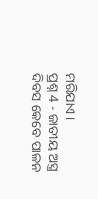ମରିଯାଏ ।
ପ୍ରଶ୍ନ 4 - ଜାତୀୟ ଅସ୍ତ୍ର ଦିବସ କେବେ ପାଳନ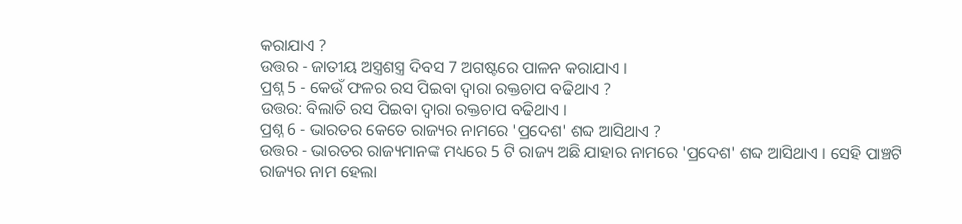କରାଯାଏ ?
ଉତ୍ତର - ଜାତୀୟ ଅସ୍ତ୍ରଶସ୍ତ୍ର ଦିବସ 7 ଅଗଷ୍ଟରେ ପାଳନ କରାଯାଏ ।
ପ୍ରଶ୍ନ 5 - କେଉଁ ଫଳର ରସ ପିଇବା ଦ୍ୱାରା ରକ୍ତଚାପ ବଢିଥାଏ ?
ଉତ୍ତର: ବିଲାତି ରସ ପିଇବା ଦ୍ୱାରା ରକ୍ତଚାପ ବଢିଥାଏ ।
ପ୍ରଶ୍ନ 6 - ଭାରତର କେତେ ରାଜ୍ୟର ନାମରେ 'ପ୍ରଦେଶ' ଶବ୍ଦ ଆସିଥାଏ ?
ଉତ୍ତର - ଭାରତର ରାଜ୍ୟମାନଙ୍କ ମଧ୍ୟରେ 5 ଟି ରାଜ୍ୟ ଅଛି ଯାହାର ନାମରେ 'ପ୍ରଦେଶ' ଶବ୍ଦ ଆସିଥାଏ । ସେହି ପାଞ୍ଚଟି ରାଜ୍ୟର ନାମ ହେଲା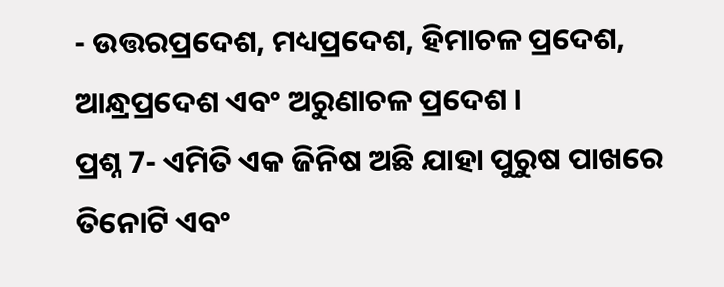- ଉତ୍ତରପ୍ରଦେଶ, ମଧ୍ୟପ୍ରଦେଶ, ହିମାଚଳ ପ୍ରଦେଶ, ଆନ୍ଧ୍ରପ୍ରଦେଶ ଏବଂ ଅରୁଣାଚଳ ପ୍ରଦେଶ ।
ପ୍ରଶ୍ନ 7- ଏମିତି ଏକ ଜିନିଷ ଅଛି ଯାହା ପୁରୁଷ ପାଖରେ ତିନୋଟି ଏବଂ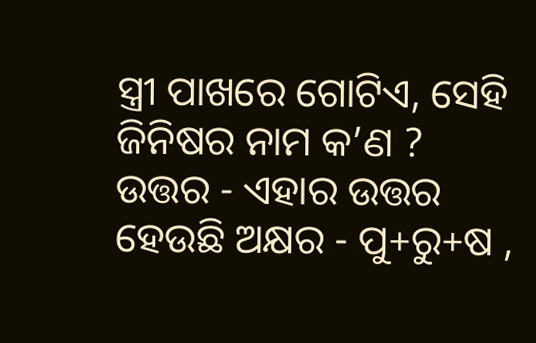ସ୍ତ୍ରୀ ପାଖରେ ଗୋଟିଏ, ସେହି ଜିନିଷର ନାମ କ’ଣ ?
ଉତ୍ତର - ଏହାର ଉତ୍ତର ହେଉଛି ଅକ୍ଷର - ପୁ+ରୁ+ଷ ,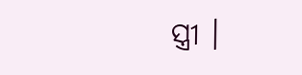ସ୍ତ୍ରୀ ।